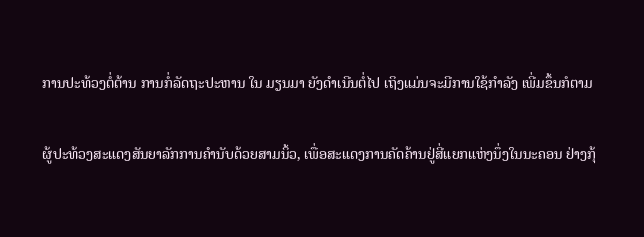ການປະທ້ວງຕໍ່ຕ້ານ ການກໍ່ລັດຖະປະຫານ ໃນ ມຽນມາ ຍັງດຳເນີນຕໍ່ໄປ ເຖິງແມ່ນຈະມີການໃຊ້ກຳລັງ ເພີ່ມຂຶ້ນກໍຕາມ

ຜູ້ປະທ້ວງສະແດງສັນຍາລັກການຄຳນັບດ້ວຍສາມນິ້ວ, ເພື່ອສະແດງການຄັດຄ້ານຢູ່ສີ່ແຍກແຫ່ງນຶ່ງໃນນະຄອນ ຢ່າງກຸ້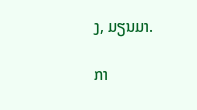ງ, ມຽນມາ.

ກາ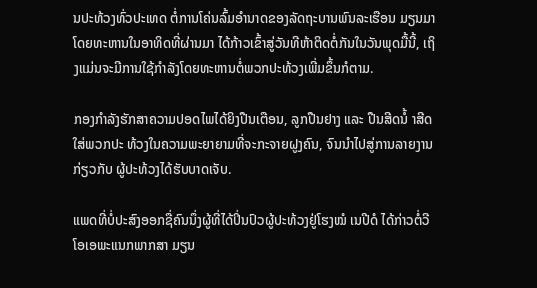ນປະທ້ວງທົ່ວປະເທດ ຕໍ່ການໂຄ່ນລົ້ມອຳນາດຂອງລັດຖະບານພົນລະເຮືອນ ມຽນມາ ໂດຍທະຫານໃນອາທິດທີ່ຜ່ານມາ ໄດ້ກ້າວເຂົ້າສູ່ວັນທີຫ້າຕິດຕໍ່ກັນໃນວັນພຸດມື້ນີ້, ເຖິງແມ່ນຈະມີການໃຊ້ກຳລັງໂດຍທະຫານຕໍ່ພວກປະທ້ວງເພີ່ມຂຶ້ນກໍຕາມ.

ກອງກຳລັງຮັກສາຄວາມປອດໄພໄດ້ຍິງປືນເຕືອນ, ລູກປືນຢາງ ແລະ ປືນສີດນໍ້ າສີດໃສ່ພວກປະ ທ້ວງໃນຄວາມພະຍາຍາມທີ່ຈະກະຈາຍຝູງຄົນ, ຈົນນຳໄປສູ່ການລາຍງານ ກ່ຽວກັບ ຜູ້ປະທ້ວງໄດ້ຮັບບາດເຈັບ.

ແພດທີ່ບໍ່ປະສົງອອກຊື່ຄົນນຶ່ງຜູ້ທີ່ໄດ້ປິ່ນປົວຜູ້ປະທ້ວງຢູ່ໂຮງໝໍ ເນປີດໍ ໄດ້ກ່າວຕໍ່ວີໂອເອພະແນກພາກສາ ມຽນ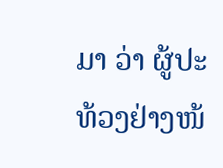ມາ ວ່າ ຜູ້ປະທ້ວງຢ່າງໜ້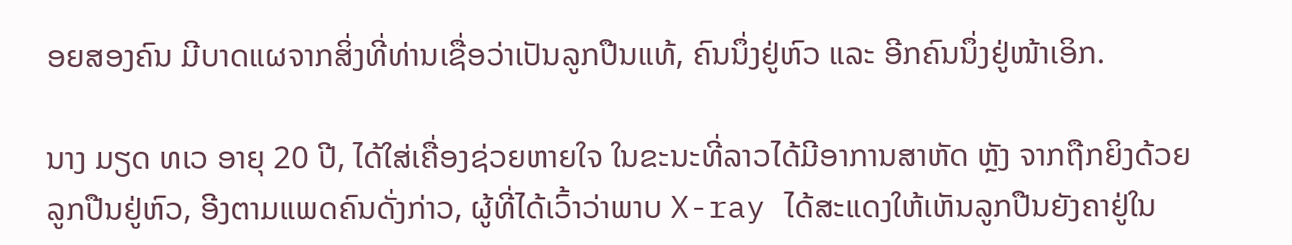ອຍສອງຄົນ ມີບາດແຜຈາກສິ່ງທີ່ທ່ານເຊື່ອວ່າເປັນລູກປືນແທ້, ຄົນນຶ່ງຢູ່ຫົວ ແລະ ອີກຄົນນຶ່ງຢູ່ໜ້າເອິກ.

ນາງ ມຽດ ທເວ ອາຍຸ 20 ປີ, ໄດ້ໃສ່ເຄື່ອງຊ່ວຍຫາຍໃຈ ໃນຂະນະທີ່ລາວໄດ້ມີອາການສາຫັດ ຫຼັງ ຈາກຖືກຍິງດ້ວຍລູກປືນຢູ່ຫົວ, ອີງຕາມແພດຄົນດັ່ງກ່າວ, ຜູ້ທີ່ໄດ້ເວົ້າວ່າພາບ X-ray ໄດ້ສະແດງໃຫ້ເຫັນລູກປືນຍັງຄາຢູ່ໃນ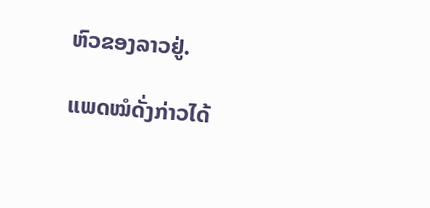ຫົວຂອງລາວຢູ່.

ແພດໝໍດັ່ງກ່າວໄດ້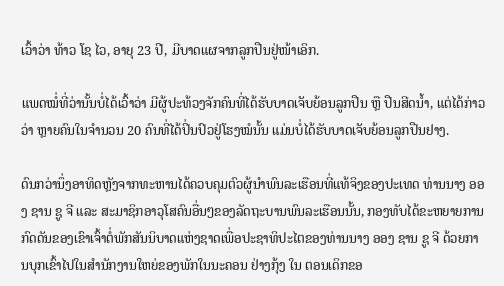ເວົ້າວ່າ ທ້າວ ໂຊ ໄວ, ອາຍຸ 23 ປີ, ມີບາດແຜຈາກລູກປືນຢູ່ໜ້າເອິກ.

ແພດໝໍ່ທີ່ວ່ານັ້ນບໍ່ໄດ້ເວົ້າວ່າ ມີຜູ້ປະທ້ວງຈັກຄົນທີ່ໄດ້ຮັບບາດເຈັບຍ້ອນລູກປືນ ຫຼື ປືນສີດນໍ້າ, ແຕ່ໄດ້ກ່າວວ່າ ຫຼາຍຄົນໃນຈຳນວນ 20 ຄົນທີ່ໄດ້ປິ່ນປົວຢູ່ໂຮງໝໍນັ້ນ ແມ່ນບໍ່ໄດ້ຮັບບາດເຈັບຍ້ອນລູກປືນຢາງ.

ດົນກວ່ານຶ່ງອາທິດຫຼັງຈາກທະຫານໄດ້ຄວບຄຸມຕົວຜູ້ນຳພົນລະເຮືອນທີ່ແທ້ຈິງຂອງປະເທດ ທ່ານນາງ ອອງ ຊານ ຊູ ຈີ ແລະ ສະມາຊິກອາວຸໂສຄົນອື່ນໆຂອງລັດຖະບານພົນລະເຮືອນນັ້ນ, ກອງທັບໄດ້ຂະຫຍາຍການກົດດັນຂອງເຂົາເຈົ້າຕໍ່ພັກສັນນິບາດແຫ່ງຊາດເພື່ອປະຊາທິປະໄຕຂອງທ່ານນາງ ອອງ ຊານ ຊູ ຈີ ດ້ວຍການບຸກເຂົ້າໄປໃນສຳນັກງານໃຫຍ່ຂອງພັກໃນນະຄອນ ຢ່າງກຸ້ງ ໃນ ຕອນເດິກຂອ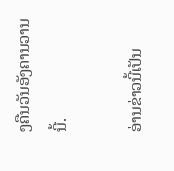ງຄືນວັນອັງຄານວານນີ້.

ອ່ານຂ່າວນີ້ເປັນ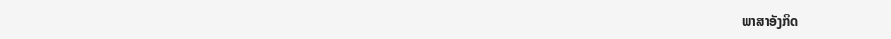ພາສາອັງກິດ